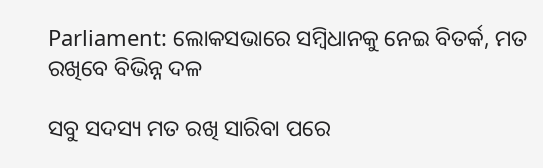Parliament: ଲୋକସଭାରେ ସମ୍ବିଧାନକୁ ନେଇ ବିତର୍କ, ମତ ରଖିବେ ବିଭିନ୍ନ ଦଳ

ସବୁ ସଦସ୍ୟ ମତ ରଖି ସାରିବା ପରେ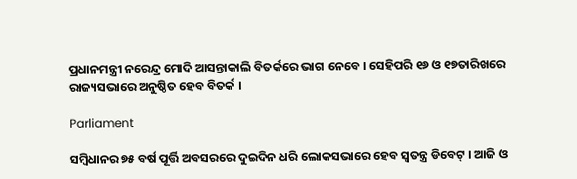ପ୍ରଧାନମନ୍ତ୍ରୀ ନରେନ୍ଦ୍ର ମୋଦି ଆସନ୍ତାକାଲି ବିତର୍କରେ ଭାଗ ନେବେ । ସେହିପରି ୧୬ ଓ ୧୭ତାରିଖରେ ରାଜ୍ୟସଭାରେ ଅନୁଷ୍ଠିତ ହେବ ବିତର୍କ ।

Parliament

ସମ୍ବିଧାନର ୭୫ ବର୍ଷ ପୂର୍ତ୍ତି ଅବସରରେ ଦୁଇଦିନ ଧରି ଲୋକସଭାରେ ହେବ ସ୍ୱତନ୍ତ୍ର ଡିବେଟ୍ । ଆଜି ଓ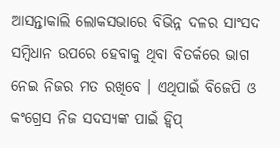ଆସନ୍ତାକାଲି ଲୋକସଭାରେ ବିଭିନ୍ନ ଦଳର ସାଂସଦ ସମ୍ବିଧାନ ଉପରେ ହେବାକୁ ଥିବା ବିତର୍କରେ ଭାଗ ନେଇ ନିଜର ମତ ରଖିବେ । ଏଥିପାଇଁ ବିଜେପି ଓ କଂଗ୍ରେସ ନିଜ ସଦସ୍ୟଙ୍କ ପାଇଁ ହ୍ୱିପ୍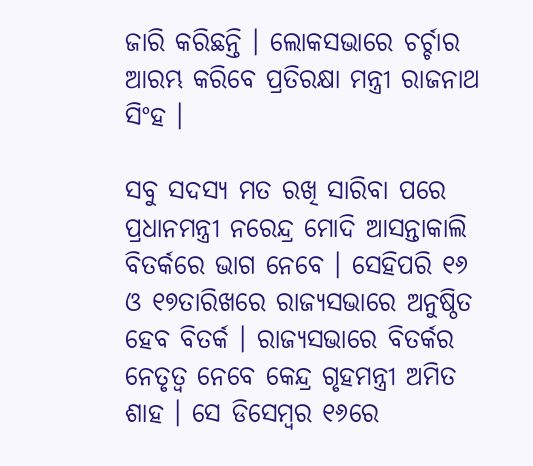ଜାରି କରିଛନ୍ତି । ଲୋକସଭାରେ ଚର୍ଚ୍ଚାର ଆରମ୍ଭ କରିବେ ପ୍ରତିରକ୍ଷା ମନ୍ତ୍ରୀ ରାଜନାଥ ସିଂହ ।

ସବୁ ସଦସ୍ୟ ମତ ରଖି ସାରିବା ପରେ ପ୍ରଧାନମନ୍ତ୍ରୀ ନରେନ୍ଦ୍ର ମୋଦି ଆସନ୍ତାକାଲି ବିତର୍କରେ ଭାଗ ନେବେ । ସେହିପରି ୧୬ ଓ ୧୭ତାରିଖରେ ରାଜ୍ୟସଭାରେ ଅନୁଷ୍ଠିତ ହେବ ବିତର୍କ । ରାଜ୍ୟସଭାରେ ବିତର୍କର ନେତୃତ୍ୱ ନେବେ କେନ୍ଦ୍ର ଗୃହମନ୍ତ୍ରୀ ଅମିତ ଶାହ । ସେ ଡିସେମ୍ବର ୧୬ରେ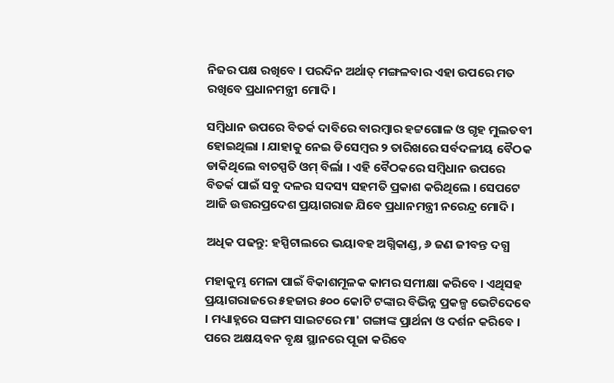ନିଜର ପକ୍ଷ ରଖିବେ । ପରଦିନ ଅର୍ଥାତ୍ ମଙ୍ଗଳବାର ଏହା ଉପରେ ମତ ରଖିବେ ପ୍ରଧାନମନ୍ତ୍ରୀ ମୋଦି ।

ସମ୍ବିଧାନ ଉପରେ ବିତର୍କ ଦାବିରେ ବାରମ୍ବାର ହଟ୍ଟଗୋଳ ଓ ଗୃହ ମୁଲତବୀ ହୋଇଥିଲା । ଯାହାକୁ ନେଇ ଡିସେମ୍ବର ୨ ତାରିଖରେ ସର୍ବଦଳୀୟ ବୈଠକ ଡାକିଥିଲେ ବାଚସ୍ପତି ଓମ୍ ବିର୍ଲା । ଏହି ବୈଠକରେ ସମ୍ବିଧାନ ଉପରେ ବିତର୍କ ପାଇଁ ସବୁ ଦଳର ସଦସ୍ୟ ସହମତି ପ୍ରକାଶ କରିଥିଲେ । ସେପଟେ ଆଜି ଉତ୍ତରପ୍ରଦେଶ ପ୍ରୟାଗରାଜ ଯିବେ ପ୍ରଧାନମନ୍ତ୍ରୀ ନରେନ୍ଦ୍ର ମୋଦି ।

ଅଧିକ ପଢନ୍ତୁ: ହସ୍ପିଟାଲରେ ଭୟାବହ ଅଗ୍ନିକାଣ୍ଡ, ୬ ଜଣ ଜୀବନ୍ତ ଦଗ୍ଧ

ମହାକୁମ୍ଭ ମେଳା ପାଇଁ ବିକାଶମୂଳକ କାମର ସମୀକ୍ଷା କରିବେ । ଏଥିସହ ପ୍ରୟାଗରାଜରେ ୫ହଜାର ୫୦୦ କୋଟି ଟଙ୍କାର ବିଭିନ୍ନ ପ୍ରକଳ୍ପ ଭେଟିଦେବେ । ମଧ୍ୟାହ୍ନରେ ସଙ୍ଗମ ସାଇଟରେ ମା' ଗଙ୍ଗାଙ୍କ ପ୍ରାର୍ଥନା ଓ ଦର୍ଶନ କରିବେ । ପରେ ଅକ୍ଷୟବନ ବୃକ୍ଷ ସ୍ଥାନରେ ପୂଜା କରିବେ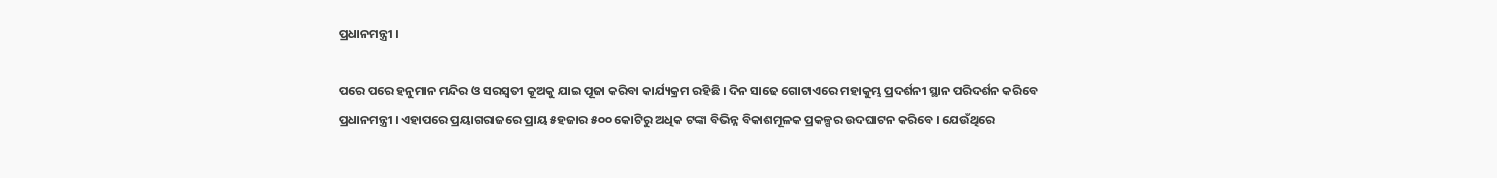ପ୍ରଧାନମନ୍ତ୍ରୀ ।

ପରେ ପରେ ହନୁମାନ ମନ୍ଦିର ଓ ସରସ୍ୱତୀ କୂଅକୁ ଯାଇ ପୂଜା କରିବା କାର୍ଯ୍ୟକ୍ରମ ରହିଛି । ଦିନ ସାଢେ ଗୋଟାଏରେ ମହାକୁମ୍ଭ ପ୍ରଦର୍ଶନୀ ସ୍ଥାନ ପରିଦର୍ଶନ କରିବେ ପ୍ରଧାନମନ୍ତ୍ରୀ । ଏହାପରେ ପ୍ରୟାଗରାଜରେ ପ୍ରାୟ ୫ହଜାର ୫୦୦ କୋଟିରୁ ଅଧିକ ଟଙ୍କା ବିଭିନ୍ନ ବିକାଶମୂଳକ ପ୍ରକଳ୍ପର ଉଦଘାଟନ କରିବେ । ଯେଉଁଥିରେ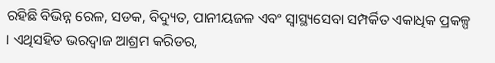ରହିଛି ବିଭିନ୍ନ ରେଳ, ସଡକ, ବିଦ୍ୟୁତ, ପାନୀୟଜଳ ଏବଂ ସ୍ୱାସ୍ଥ୍ୟସେବା ସମ୍ପର୍କିତ ଏକାଧିକ ପ୍ରକଳ୍ପ । ଏଥିସହିତ ଭରଦ୍ୱାଜ ଆଶ୍ରମ କରିଡର,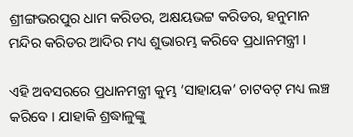ଶ୍ରୀଙ୍ଗଭରପୁର ଧାମ କରିଡର, ଅକ୍ଷୟଭଟ୍ଟ କରିଡର, ହନୁମାନ ମନ୍ଦିର କରିଡର ଆଦିର ମଧ୍ୟ ଶୁଭାରମ୍ଭ କରିବେ ପ୍ରଧାନମନ୍ତ୍ରୀ ।

ଏହି ଅବସରରେ ପ୍ରଧାନମନ୍ତ୍ରୀ କୁମ୍ଭ ‘ସାହାୟକ’ ଚାଟବଟ୍ ମଧ୍ୟ ଲଞ୍ଚ କରିବେ । ଯାହାକି ଶ୍ରଦ୍ଧାଳୁଙ୍କୁ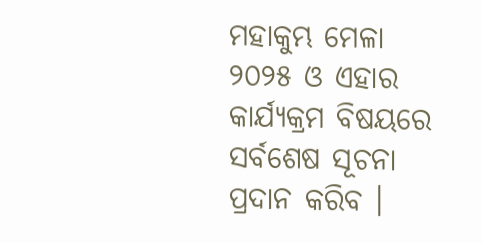ମହାକୁମ୍ଭ ମେଳା ୨୦୨୫ ଓ ଏହାର କାର୍ଯ୍ୟକ୍ରମ ବିଷୟରେ ସର୍ବଶେଷ ସୂଚନା ପ୍ରଦାନ କରିବ ।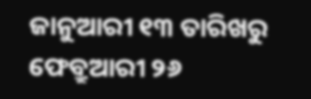ଜାନୁଆରୀ ୧୩ ତାରିଖରୁ ଫେବ୍ରୁଆରୀ ୨୬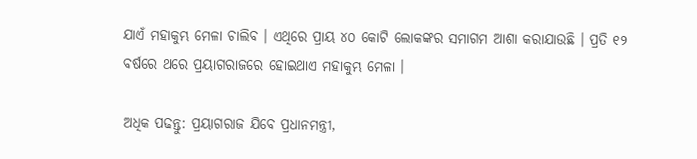ଯାଏଁ ମହାକୁମ୍ଭ ମେଳା ଚାଲିବ । ଏଥିରେ ପ୍ରାୟ ୪୦ କୋଟି ଲୋକଙ୍କର ସମାଗମ ଆଶା କରାଯାଉଛି । ପ୍ରତି ୧୨ ବର୍ଷରେ ଥରେ ପ୍ରୟାଗରାଜରେ ହୋଇଥାଏ ମହାକୁମ୍ଭ ମେଳା ।

ଅଧିକ ପଢନ୍ତୁ: ପ୍ରୟାଗରାଜ ଯିବେ ପ୍ରଧାନମନ୍ତ୍ରୀ,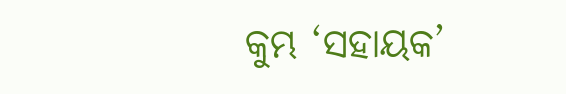କୁମ୍ଭ ‘ସହାୟକ’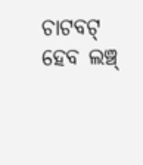ଚାଟବଟ୍ ହେବ ଲଞ୍ଚ୍